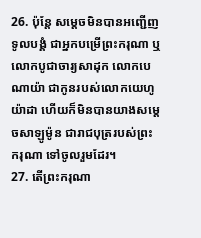26. ប៉ុន្តែ សម្ដេចមិនបានអញ្ជើញទូលបង្គំ ជាអ្នកបម្រើព្រះករុណា ឬលោកបូជាចារ្យសាដុក លោកបេណាយ៉ា ជាកូនរបស់លោកយេហូយ៉ាដា ហើយក៏មិនបានយាងសម្ដេចសាឡូម៉ូន ជារាជបុត្ររបស់ព្រះករុណា ទៅចូលរួមដែរ។
27. តើព្រះករុណា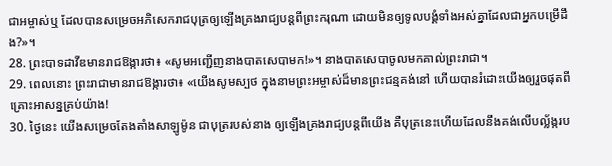ជាអម្ចាស់ឬ ដែលបានសម្រេចអភិសេករាជបុត្រឲ្យឡើងគ្រងរាជ្យបន្តពីព្រះករុណា ដោយមិនឲ្យទូលបង្គំទាំងអស់គ្នាដែលជាអ្នកបម្រើដឹង?»។
28. ព្រះបាទដាវីឌមានរាជឱង្ការថា៖ «សូមអញ្ជើញនាងបាតសេបាមក!»។ នាងបាតសេបាចូលមកគាល់ព្រះរាជា។
29. ពេលនោះ ព្រះរាជាមានរាជឱង្ការថា៖ «យើងសូមស្បថ ក្នុងនាមព្រះអម្ចាស់ដ៏មានព្រះជន្មគង់នៅ ហើយបានរំដោះយើងឲ្យរួចផុតពីគ្រោះអាសន្នគ្រប់យ៉ាង!
30. ថ្ងៃនេះ យើងសម្រេចតែងតាំងសាឡូម៉ូន ជាបុត្ររបស់នាង ឲ្យឡើងគ្រងរាជ្យបន្តពីយើង គឺបុត្រនេះហើយដែលនឹងគង់លើបល្ល័ង្ករប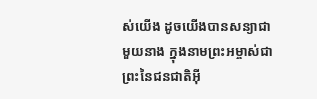ស់យើង ដូចយើងបានសន្យាជាមួយនាង ក្នុងនាមព្រះអម្ចាស់ជាព្រះនៃជនជាតិអ៊ី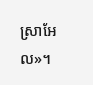ស្រាអែល»។